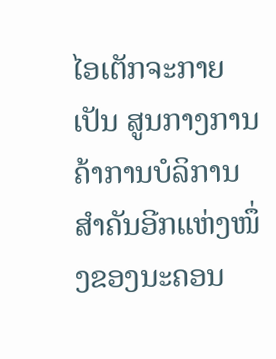ໄອເຕັກຈະກາຍເປັນ ສູນກາງການຄ້າການບໍລິການ ສຳຄັນອີກແຫ່ງໜຶ່ງຂອງນະຄອນ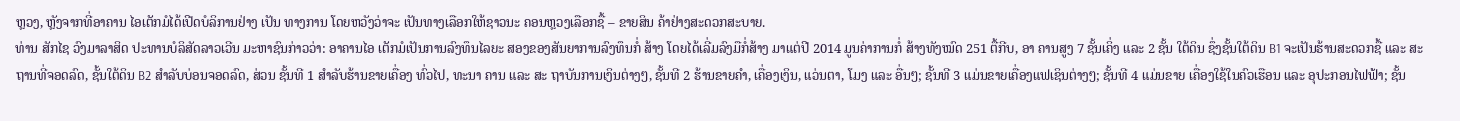ຫຼວງ, ຫຼັງຈາກທີ່ອາຄານ ໄອເຕັກມໍໄດ້ເປີດບໍລິການຢ່າງ ເປັນ ທາງການ ໂດຍຫວັງວ່າຈະ ເປັນທາງເລືອກໃຫ້ຊາວນະ ຄອນຫຼວງເລືອກຊື້ – ຂາຍສິນ ຄ້າຢ່າງສະດວກສະບາຍ.
ທ່ານ ສັກໄຊ ວົງມາລາສິດ ປະທານບໍລິສັດລາວເວີນ ມະຫາຊົນກ່າວວ່າ: ອາຄານໄອ ເຕັກມໍເປັນການລົງທຶນໄລຍະ ສອງຂອງສັນຍາການລົງທຶນກໍ່ ສ້າງ ໂດຍໄດ້ເລີ່ມລົງມືກໍ່ສ້າງ ມາແຕ່ປີ 2014 ມູນຄ່າການກໍ່ ສ້າງທັງໝົດ 251 ຕື້ກີບ, ອາ ຄານສູງ 7 ຊັ້ນເຄິ່ງ ແລະ 2 ຊັ້ນ ໃຕ້ດິນ ຊຶ່ງຊັ້ນໃຕ້ດິນ B1 ຈະເປັນຮ້ານສະດວກຊື້ ແລະ ສະ ຖານທີ່ຈອດລົດ, ຊັ້ນໃຕ້ດິນ B2 ສຳລັບບ່ອນຈອດລົດ, ສ່ວນ ຊັ້ນທີ 1 ສຳລັບຮ້ານຂາຍເຄື່ອງ ທົ່ວໄປ, ທະນາ ຄານ ແລະ ສະ ຖາບັນການເງິນຕ່າງໆ, ຊັ້ນທີ 2 ຮ້ານຂາຍຄຳ, ເຄື່ອງເງິນ, ແວ່ນຕາ, ໂມງ ແລະ ອື່ນໆ; ຊັ້ນທີ 3 ແມ່ນຂາຍເຄື່ອງແຟເຊິນຕ່າງໆ; ຊັ້ນທີ 4 ແມ່ນຂາຍ ເຄື່ອງໃຊ້ໃນຄົວເຮືອນ ແລະ ອຸປະກອນໄຟຟ້າ; ຊັ້ນ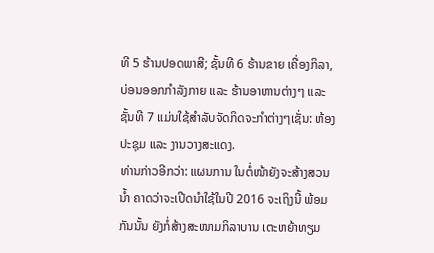ທີ 5 ຮ້ານປອດພາສີ; ຊັ້ນທີ 6 ຮ້ານຂາຍ ເຄື່ອງກິລາ, ບ່ອນອອກກຳລັງກາຍ ແລະ ຮ້ານອາຫານຕ່າງໆ ແລະ ຊັ້ນທີ 7 ແມ່ນໃຊ້ສຳລັບຈັດກິດຈະກຳຕ່າງໆເຊັ່ນ: ຫ້ອງ ປະຊຸມ ແລະ ງານວາງສະແດງ.
ທ່ານກ່າວອີກວ່າ: ແຜນການ ໃນຕໍ່ໜ້າຍັງຈະສ້າງສວນນ້ຳ ຄາດວ່າຈະເປີດນຳໃຊ້ໃນປີ 2016 ຈະເຖິງນີ້ ພ້ອມກັນນັ້ນ ຍັງກໍ່ສ້າງສະໜາມກິລາບານ ເຕະຫຍ້າທຽມ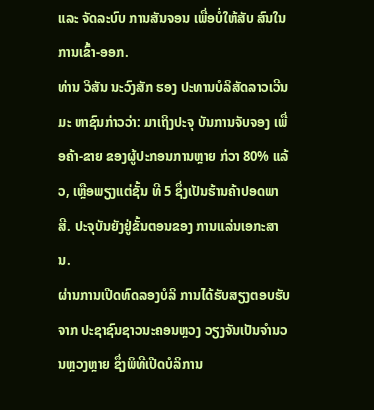ແລະ ຈັດລະບົບ ການສັນຈອນ ເພື່ອບໍ່ໃຫ້ສັບ ສົນໃນການເຂົ້າ-ອອກ.
ທ່ານ ວິສັນ ນະວົງສັກ ຮອງ ປະທານບໍລິສັດລາວເວີນ ມະ ຫາຊົນກ່າວວ່າ: ມາເຖິງປະຈຸ ບັນການຈັບຈອງ ເພື່ອຄ້າ-ຂາຍ ຂອງຜູ້ປະກອນການຫຼາຍ ກ່ວາ 80% ແລ້ວ, ເຫຼືອພຽງແຕ່ຊັ້ນ ທີ 5 ຊຶ່ງເປັນຮ້ານຄ້າປອດພາ ສີ. ປະຈຸບັນຍັງຢູ່ຂັ້ນຕອນຂອງ ການແລ່ນເອກະສານ.
ຜ່ານການເປີດທົດລອງບໍລິ ການໄດ້ຮັບສຽງຕອບຮັບຈາກ ປະຊາຊົນຊາວນະຄອນຫຼວງ ວຽງຈັນເປັນຈຳນວນຫຼວງຫຼາຍ ຊຶ່ງພິທີເປີດບໍລິການ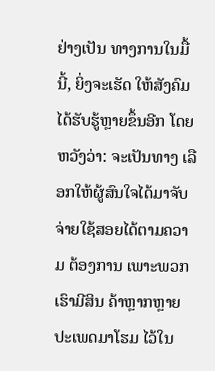ຢ່າງເປັນ ທາງການໃນມື້ນີ້, ຍິ່ງຈະເຮັດ ໃຫ້ສັງຄົມໄດ້ຮັບຮູ້ຫຼາຍຂຶ້ນອີກ ໂດຍຫວັງວ່າ: ຈະເປັນທາງ ເລືອກໃຫ້ຜູ້ສົນໃຈໄດ້ມາຈັບ ຈ່າຍໃຊ້ສອຍໄດ້ຕາມຄວາມ ຕ້ອງການ ເພາະພວກເຮົາມີສິນ ຄ້າຫຼາກຫຼາຍປະເພດມາໂຮມ ໄວ້ໃນ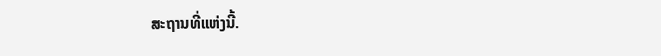ສະຖານທີ່ແຫ່ງນີ້.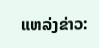ແຫລ່ງຂ່າວ: